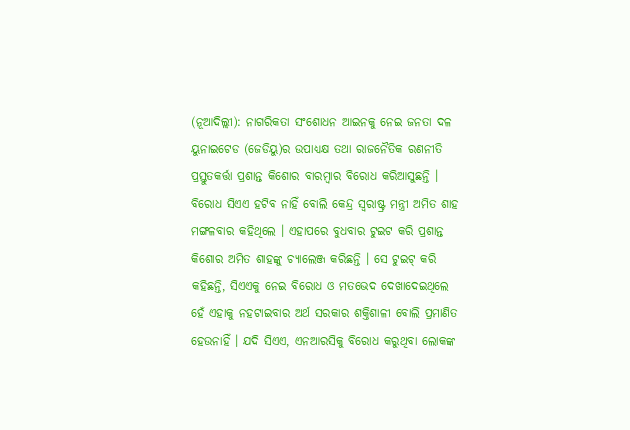(ନୂଆଦିଲ୍ଲୀ): ନାଗରିକତା ସଂଶୋଧନ ଆଇନକୁ ନେଇ ଜନତା ଦଳ ୟୁନାଇଟେଡ (ଜେଡିୟୁ)ର ଉପାଧ୍ୟକ୍ଷ ତଥା ରାଜନୈତିକ ରଣନୀତି ପ୍ରସ୍ତୁତକର୍ତ୍ତା ପ୍ରଶାନ୍ତ କିଶୋର ବାରମ୍ବାର ବିରୋଧ କରିଆସୁଛନ୍ତି । ବିରୋଧ ସିଏଏ ହଟିବ ନାହିଁ ବୋଲି କେନ୍ଦ୍ର ସ୍ୱରାଷ୍ଟ୍ର ମନ୍ତ୍ରୀ ଅମିତ ଶାହ ମଙ୍ଗଳବାର କହିଥିଲେ । ଏହାପରେ ବୁଧବାର ଟୁଇଟ କରି ପ୍ରଶାନ୍ତ କିଶୋର ଅମିତ ଶାହଙ୍କୁ ଚ୍ୟାଲେଞ୍ଜ କରିଛନ୍ତି । ସେ ଟୁଇଟ୍ କରି କହିଛନ୍ତି, ସିଏଏକୁ ନେଇ ବିରୋଧ ଓ ମତଭେଦ ଦେଖାଦେଇଥିଲେ ହେଁ ଏହାକୁ ନହଟାଇବାର ଅର୍ଥ ସରକାର ଶକ୍ତିଶାଳୀ ବୋଲି ପ୍ରମାଣିତ ହେଉନାହିଁ । ଯଦି ସିଏଏ, ଏନଆରସିକୁ ବିରୋଧ କରୁଥିବା ଲୋକଙ୍କ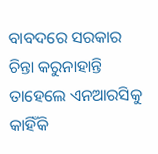ବାବଦରେ ସରକାର ଚିନ୍ତା କରୁନାହାନ୍ତି ତାହେଲେ ଏନଆରସିକୁ କାହିଁକି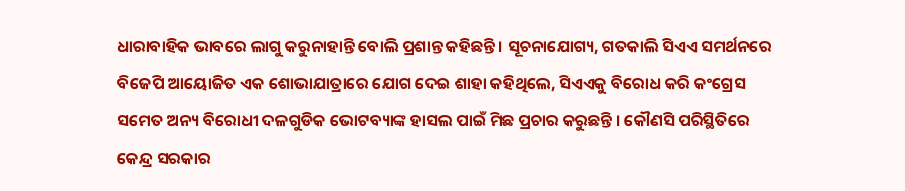ଧାରାବାହିକ ଭାବରେ ଲାଗୁ କରୁନାହାନ୍ତି ବୋଲି ପ୍ରଶାନ୍ତ କହିଛନ୍ତି । ସୂଚନାଯୋଗ୍ୟ, ଗତକାଲି ସିଏଏ ସମର୍ଥନରେ ବିଜେପି ଆୟୋଜିତ ଏକ ଶୋଭାଯାତ୍ରାରେ ଯୋଗ ଦେଇ ଶାହା କହିଥିଲେ, ସିଏଏକୁ ବିରୋଧ କରି କଂଗ୍ରେସ ସମେତ ଅନ୍ୟ ବିରୋଧୀ ଦଳଗୁଡିକ ଭୋଟବ୍ୟାଙ୍କ ହାସଲ ପାଇଁ ମିଛ ପ୍ରଚାର କରୁଛନ୍ତି । କୌଣସି ପରିସ୍ଥିତିରେ କେନ୍ଦ୍ର ସରକାର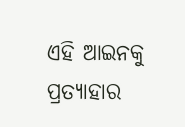ଏହି ଆଇନକୁ ପ୍ରତ୍ୟାହାର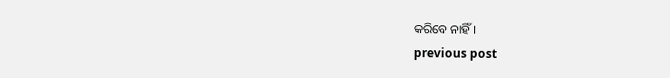କରିବେ ନାହିଁ ।
previous post